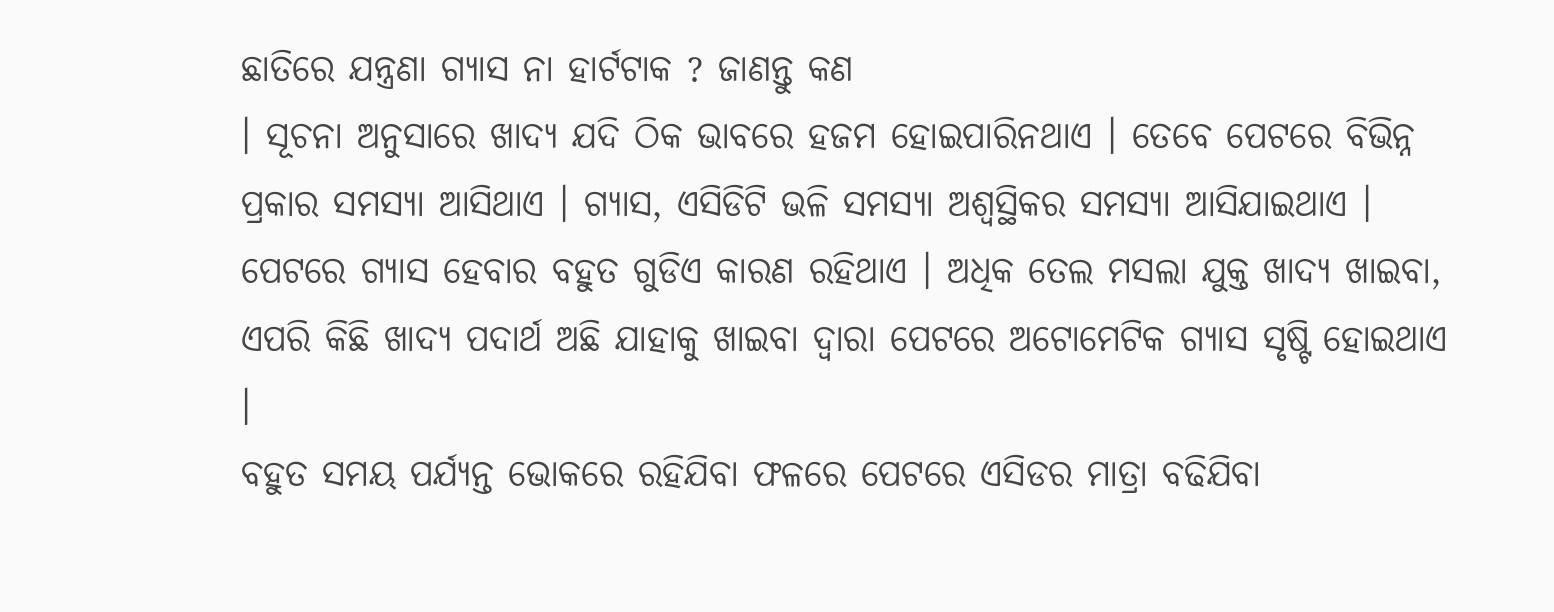ଛାତିରେ ଯନ୍ତ୍ରଣା ଗ୍ଯାସ ନା ହାର୍ଟଟାକ ? ଜାଣନ୍ତୁ କଣ
। ସୂଚନା ଅନୁସାରେ ଖାଦ୍ୟ ଯଦି ଠିକ ଭାବରେ ହଜମ ହୋଇପାରିନଥାଏ । ତେବେ ପେଟରେ ବିଭିନ୍ନ ପ୍ରକାର ସମସ୍ଯା ଆସିଥାଏ । ଗ୍ଯାସ, ଏସିଡିଟି ଭଳି ସମସ୍ଯା ଅଶ୍ବସ୍ଥିକର ସମସ୍ଯା ଆସିଯାଇଥାଏ । ପେଟରେ ଗ୍ଯାସ ହେବାର ବହୁତ ଗୁଡିଏ କାରଣ ରହିଥାଏ । ଅଧିକ ତେଲ ମସଲା ଯୁକ୍ତ ଖାଦ୍ୟ ଖାଇବା, ଏପରି କିଛି ଖାଦ୍ୟ ପଦାର୍ଥ ଅଛି ଯାହାକୁ ଖାଇବା ଦ୍ଵାରା ପେଟରେ ଅଟୋମେଟିକ ଗ୍ଯାସ ସୃଷ୍ଟି ହୋଇଥାଏ ।
ବହୁତ ସମୟ ପର୍ଯ୍ୟନ୍ତ ଭୋକରେ ରହିଯିବା ଫଳରେ ପେଟରେ ଏସିଡର ମାତ୍ରା ବଢିଯିବା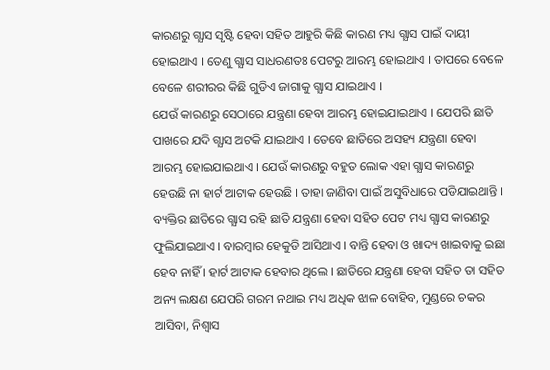କାରଣରୁ ଗ୍ଯାସ ସୃଷ୍ଟି ହେବା ସହିତ ଆହୁରି କିଛି କାରଣ ମଧ୍ୟ ଗ୍ଯାସ ପାଇଁ ଦାୟୀ ହୋଇଥାଏ । ତେଣୁ ଗ୍ଯାସ ସାଧରଣତଃ ପେଟରୁ ଆରମ୍ଭ ହୋଇଥାଏ । ତାପରେ ବେଳେ ବେଳେ ଶରୀରର କିଛି ଗୁଡିଏ ଜାଗାକୁ ଗ୍ଯାସ ଯାଇଥାଏ ।
ଯେଉଁ କାରଣରୁ ସେଠାରେ ଯନ୍ତ୍ରଣା ହେବା ଆରମ୍ଭ ହୋଇଯାଇଥାଏ । ଯେପରି ଛାତି ପାଖରେ ଯଦି ଗ୍ଯାସ ଅଟକି ଯାଇଥାଏ । ତେବେ ଛାତିରେ ଅସହ୍ୟ ଯନ୍ତ୍ରଣା ହେବା ଆରମ୍ଭ ହୋଇଯାଇଥାଏ । ଯେଉଁ କାରଣରୁ ବହୁତ ଲୋକ ଏହା ଗ୍ଯାସ କାରଣରୁ ହେଉଛି ନା ହାର୍ଟ ଆଟାକ ହେଉଛି । ତାହା ଜାଣିବା ପାଇଁ ଅସୁବିଧାରେ ପଡିଯାଇଥାନ୍ତି ।
ବ୍ୟକ୍ତିର ଛାତିରେ ଗ୍ଯାସ ରହି ଛାତି ଯନ୍ତ୍ରଣା ହେବା ସହିତ ପେଟ ମଧ୍ୟ ଗ୍ଯାସ କାରଣରୁ ଫୁଲିଯାଇଥାଏ । ବାରମ୍ବାର ହେକୁଡି ଆସିଥାଏ । ବାନ୍ତି ହେବା ଓ ଖାଦ୍ୟ ଖାଇବାକୁ ଇଛା ହେବ ନାହିଁ । ହାର୍ଟ ଆଟାକ ହେବାର ଥିଲେ । ଛାତିରେ ଯନ୍ତ୍ରଣା ହେବା ସହିତ ତା ସହିତ ଅନ୍ୟ ଲକ୍ଷଣ ଯେପରି ଗରମ ନଥାଇ ମଧ୍ୟ ଅଧିକ ଝାଳ ବୋହିବ, ମୁଣ୍ଡରେ ଚକର ଆସିବା, ନିଶ୍ଵାସ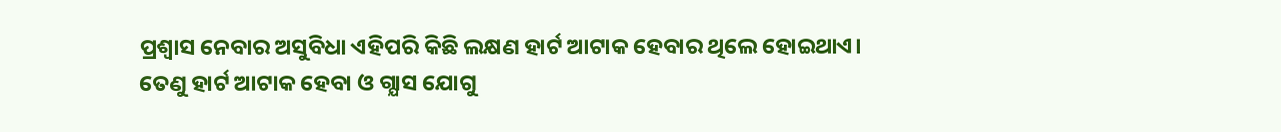ପ୍ରଶ୍ଵାସ ନେବାର ଅସୁବିଧା ଏହିପରି କିଛି ଲକ୍ଷଣ ହାର୍ଟ ଆଟାକ ହେବାର ଥିଲେ ହୋଇଥାଏ।
ତେଣୁ ହାର୍ଟ ଆଟାକ ହେବା ଓ ଗ୍ଯାସ ଯୋଗୁ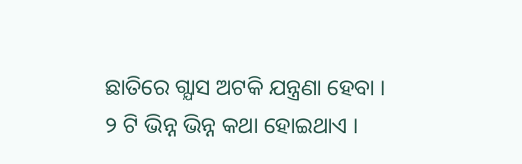ଛାତିରେ ଗ୍ଯାସ ଅଟକି ଯନ୍ତ୍ରଣା ହେବା । ୨ ଟି ଭିନ୍ନ ଭିନ୍ନ କଥା ହୋଇଥାଏ ।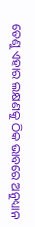ତେଣୁ ଏହାର ଲକ୍ଷଣକୁ ଠିକ ଭାବରେ ଅନୁଧ୍ୟାନ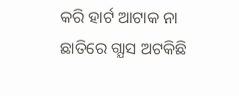କରି ହାର୍ଟ ଆଟାକ ନା ଛାତିରେ ଗ୍ଯାସ ଅଟକିଛି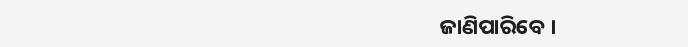ଜାଣିପାରିବେ ।